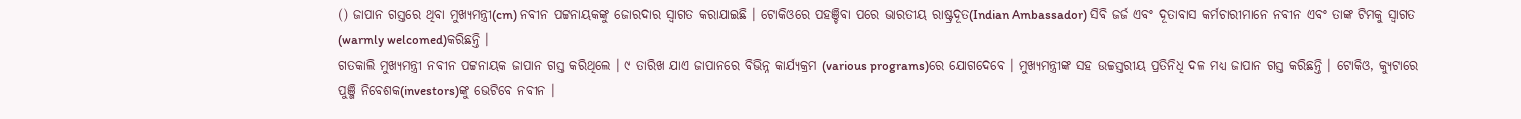() ଜାପାନ ଗସ୍ତରେ ଥିବା ମୁଖ୍ୟମନ୍ତ୍ରୀ(cm) ନବୀନ ପଟ୍ଟନାୟକଙ୍କୁ ଜୋରଦାର ସ୍ୱାଗତ କରାଯାଇଛି । ଟୋକିଓରେ ପହଞ୍ଚିବା ପରେ ଭାରତୀୟ ରାଷ୍ଟ୍ରଦୂତ(Indian Ambassador) ସିବି ଜର୍ଜ ଏବଂ ଦୂତାବାସ କର୍ମଚାରୀମାନେ ନବୀନ ଏବଂ ତାଙ୍କ ଟିମକୁ ସ୍ୱାଗତ (warmly welcomed)କରିଛନ୍ତି ।
ଗତକାଲି ମୁଖ୍ୟମନ୍ତ୍ରୀ ନବୀନ ପଟ୍ଟନାୟକ ଜାପାନ ଗସ୍ତ କରିଥିଲେ । ୯ ତାରିଖ ଯାଏ ଜାପାନରେ ବିଭିନ୍ନ କାର୍ଯ୍ୟକ୍ରମ (various programs)ରେ ଯୋଗଦେବେ । ମୁଖ୍ୟମନ୍ତ୍ରୀଙ୍କ ସହ ଉଚ୍ଚସ୍ତରୀୟ ପ୍ରତିନିଧି ଦଳ ମଧ୍ୟ ଜାପାନ ଗସ୍ତ କରିଛନ୍ତି । ଟୋକିଓ, କ୍ୟୁଟାରେ ପୁଞ୍ଜି ନିବେଶକ(investors)ଙ୍କୁ ଭେଟିବେ ନବୀନ ।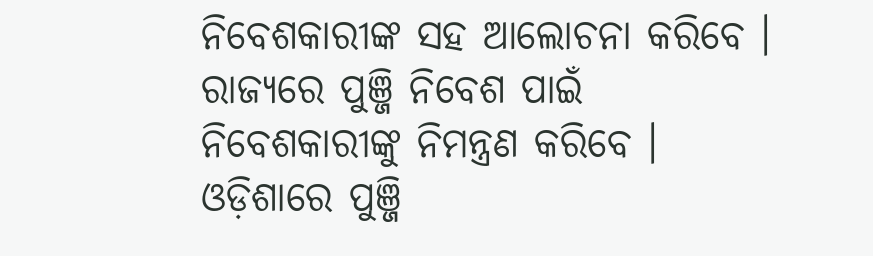ନିବେଶକାରୀଙ୍କ ସହ ଆଲୋଚନା କରିବେ । ରାଜ୍ୟରେ ପୁଞ୍ଜି ନିବେଶ ପାଇଁ ନିବେଶକାରୀଙ୍କୁ ନିମନ୍ତ୍ରଣ କରିବେ । ଓଡ଼ିଶାରେ ପୁଞ୍ଜି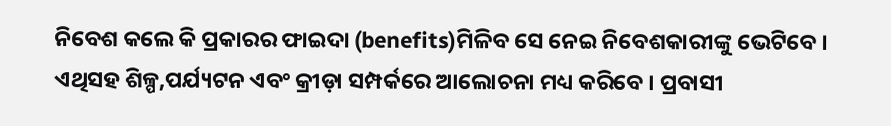ନିବେଶ କଲେ କି ପ୍ରକାରର ଫାଇଦା (benefits)ମିଳିବ ସେ ନେଇ ନିବେଶକାରୀଙ୍କୁ ଭେଟିବେ । ଏଥିସହ ଶିଳ୍ପ,ପର୍ଯ୍ୟଟନ ଏବଂ କ୍ରୀଡ଼ା ସମ୍ପର୍କରେ ଆଲୋଚନା ମଧ୍ୟ କରିବେ । ପ୍ରବାସୀ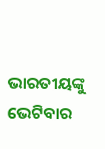ଭାରତୀୟଙ୍କୁ ଭେଟିବାର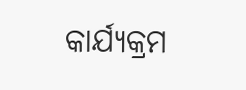କାର୍ଯ୍ୟକ୍ରମ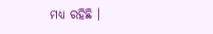ମଧ୍ୟ ରହିଛି ।